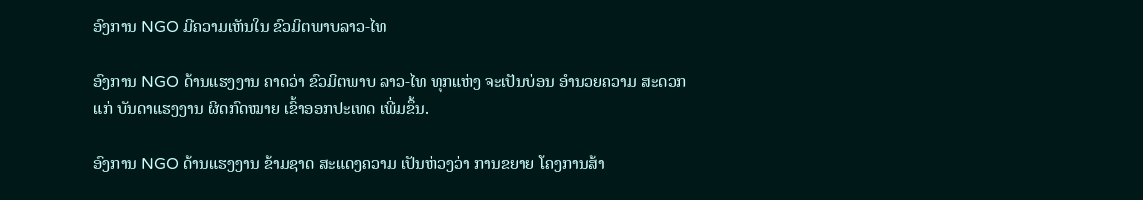ອົງການ NGO ມີຄວາມເຫັນໃນ ຂົວມິຕພາບລາວ-ໄທ

ອົງການ NGO ດ້ານແຮງງານ ຄາດວ່າ ຂົວມິຕພາບ ລາວ-ໄທ ທຸກແຫ່ງ ຈະເປັນບ່ອນ ອໍານວຍຄວາມ ສະດວກແກ່ ບັນດາແຮງງານ ຜິດກົດໝາຍ ເຂົ້າອອກປະເທດ ເພີ່ມຂຶ້ນ.

ອົງການ NGO ດ້ານແຮງງານ ຂ້າມຊາດ ສະແດງຄວາມ ເປັນຫ່ວງວ່າ ການຂຍາຍ ໂຄງການສ້າ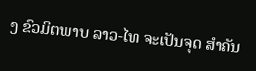ງ ຂົວມິຕພາບ ລາວ-ໄທ ຈະເປັນຈຸດ ສໍາຄັນ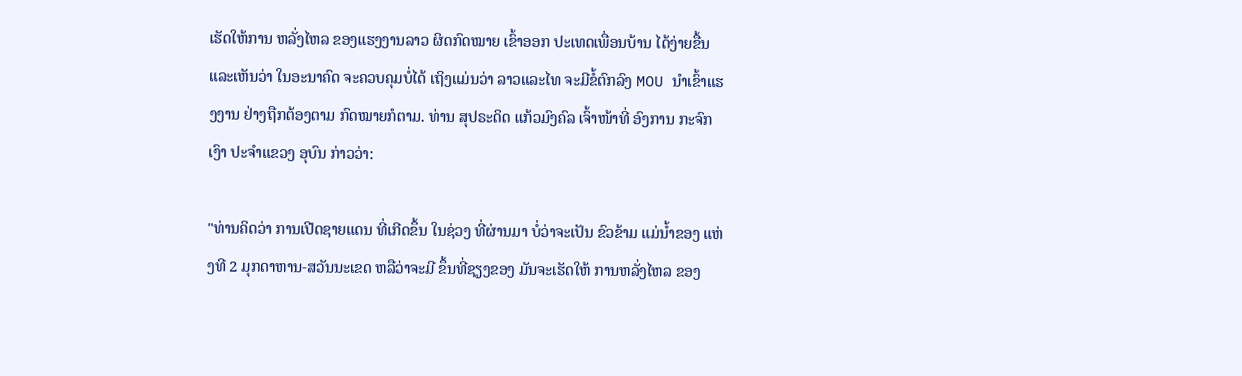ເຮັດໃຫ້ການ ຫລັ່ງໄຫລ ຂອງແຮງງານລາວ ຜິດກົດໝາຍ ເຂົ້າອອກ ປະເທດເພື່ອນບ້ານ ໄດ້ງ່າຍຂື້ນ ແລະເຫັນວ່າ ໃນອະນາຄົດ ຈະຄວບຄຸມບໍ່ໄດ້ ເຖິງແມ່ນວ່າ ລາວແລະໄທ ຈະມີຂໍ້ຕົກລົງ MOU ນໍາເຂົ້າແຮງງານ ຢ່າງຖືກຕ້ອງຕາມ ກົດໝາຍກໍຕາມ. ທ່ານ ສຸປຣະດິດ ແກ້ວມົງຄົລ ເຈົ້າໜ້າທີ່ ອົງການ ກະຈົກເງົາ ປະຈໍາແຂວງ ອຸບົນ ກ່າວວ່າ:

"ທ່ານຄິດວ່າ ການເປີດຊາຍແດນ ທີ່ເກີດຂຶ້ນ ໃນຊ່ວງ ທີ່ຜ່ານມາ ບໍ່ວ່າຈະເປັນ ຂົວຂ້າມ ແມ່ນໍ້າຂອງ ແຫ່ງທີ 2 ມຸກດາຫານ-ສວັນນະເຂດ ຫລືວ່າຈະມີ ຂຶ້ນທີ່ຊຽງຂອງ ມັນຈະເຮັດໃຫ້ ການຫລັ່ງໄຫລ ຂອງ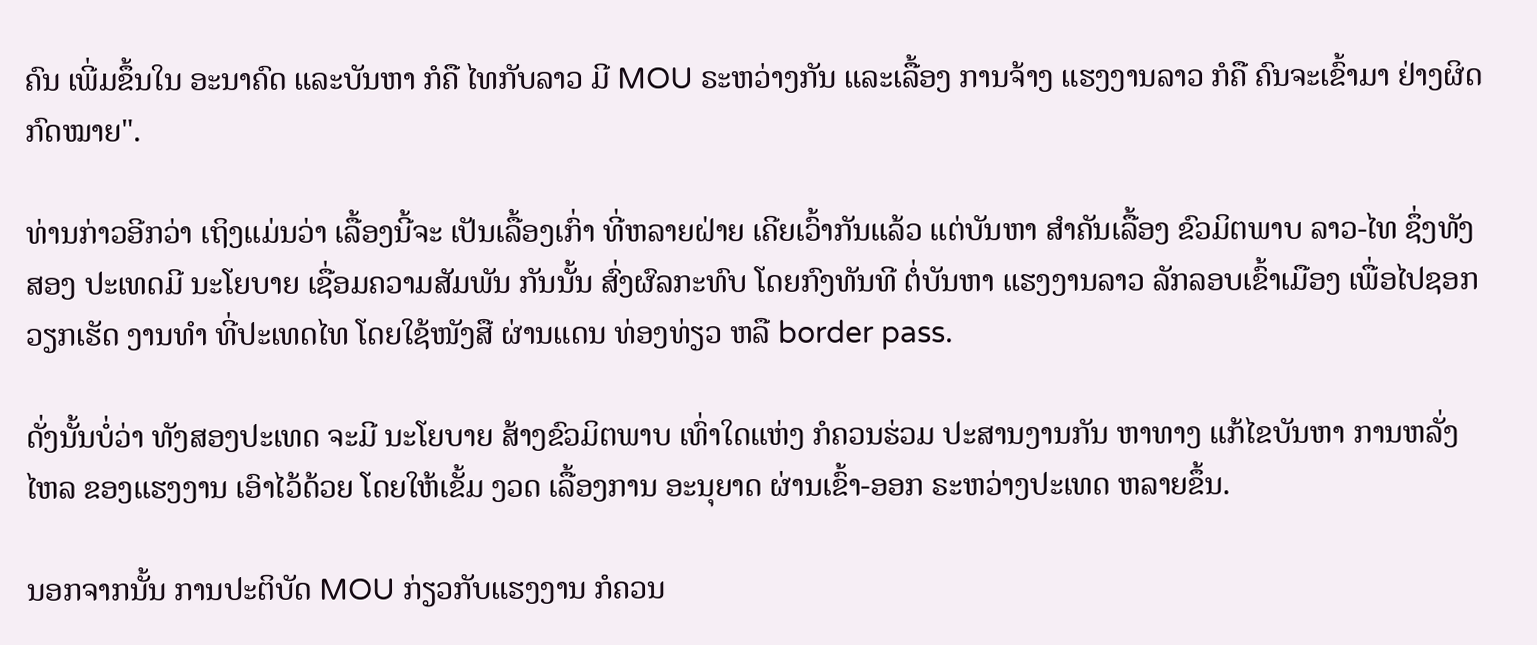ຄົນ ເພີ່ມຂຶ້ນໃນ ອະນາຄົດ ແລະບັນຫາ ກໍຄື ໄທກັບລາວ ມີ MOU ຣະຫວ່າງກັນ ແລະເລື້ອງ ການຈ້າງ ແຮງງານລາວ ກໍຄື ຄົນຈະເຂົ້າມາ ຢ່າງຜິດກົດໝາຍ".

ທ່ານກ່າວອີກວ່າ ເຖິງແມ່ນວ່າ ເລື້ອງນີ້ຈະ ເປັນເລື້ອງເກົ່າ ທີ່ຫລາຍຝ່າຍ ເຄີຍເວົ້າກັນແລ້ວ ແຕ່ບັນຫາ ສໍາຄັນເລື້ອງ ຂົວມິຕພາບ ລາວ-ໄທ ຊຶ່ງທັງສອງ ປະເທດມີ ນະໂຍບາຍ ເຊື່ອມຄວາມສັມພັນ ກັນນັ້ນ ສົ່ງຜົລກະທົບ ໂດຍກົງທັນທີ ຕໍ່ບັນຫາ ແຮງງານລາວ ລັກລອບເຂົ້າເມືອງ ເພື່ອໄປຊອກ ວຽກເຮັດ ງານທໍາ ທີ່ປະເທດໄທ ໂດຍໃຊ້ໜັງສື ຜ່ານແດນ ທ່ອງທ່ຽວ ຫລື border pass.

ດັ່ງນັ້ນບໍ່ວ່າ ທັງສອງປະເທດ ຈະມີ ນະໂຍບາຍ ສ້າງຂົວມິຕພາບ ເທົ່າໃດແຫ່ງ ກໍຄວນຮ່ວມ ປະສານງານກັນ ຫາທາງ ແກ້ໄຂບັນຫາ ການຫລັ່ງໄຫລ ຂອງແຮງງານ ເອົາໄວ້ດ້ວຍ ໂດຍໃຫ້ເຂັ້ມ ງວດ ເລື້ອງການ ອະນຸຍາດ ຜ່ານເຂົ້າ-ອອກ ຣະຫວ່າງປະເທດ ຫລາຍຂຶ້ນ.

ນອກຈາກນັ້ນ ການປະຕິບັດ MOU ກ່ຽວກັບແຮງງານ ກໍຄວນ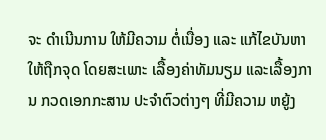ຈະ ດໍາເນີນການ ໃຫ້ມີຄວາມ ຕໍ່ເນື່ອງ ແລະ ແກ້ໄຂບັນຫາ ໃຫ້ຖືກຈຸດ ໂດຍສະເພາະ ເລື້ອງຄ່າທັມນຽມ ແລະເລື້ອງການ ກວດເອກກະສານ ປະຈໍາຕົວຕ່າງໆ ທີ່ມີຄວາມ ຫຍູ້ງ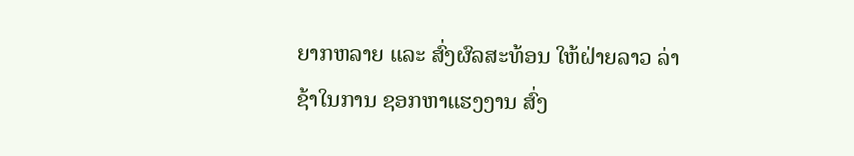ຍາກຫລາຍ ແລະ ສົ່ງຜົລສະທ້ອນ ໃຫ້ຝ່າຍລາວ ລ່າຊ້າໃນການ ຊອກຫາແຮງງານ ສົ່ງ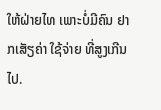ໃຫ້ຝ່າຍໄທ ເພາະບໍ່ມີຄົນ ຢາກເສັຽຄ່າ ໃຊ້ຈ່າຍ ທີ່ສູງເກີນໄປ.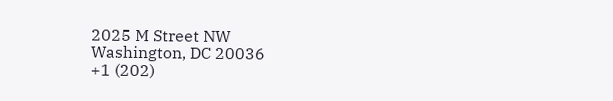2025 M Street NW
Washington, DC 20036
+1 (202)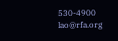530-4900
lao@rfa.org